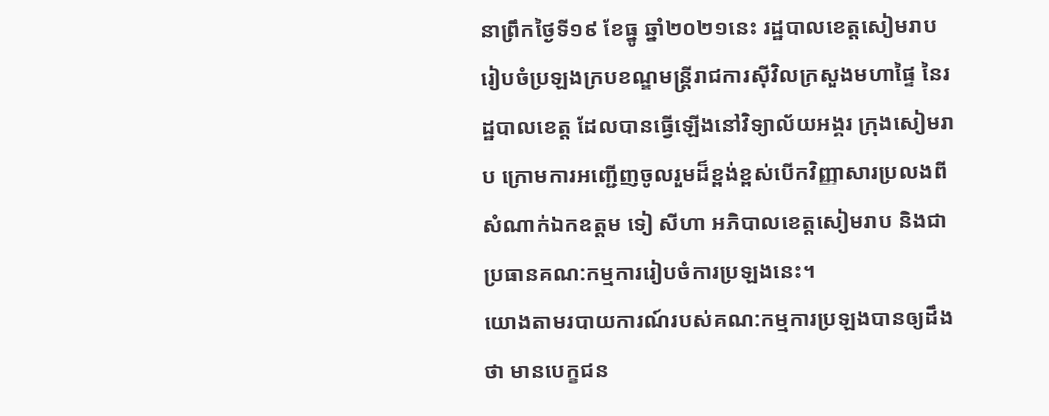នាព្រឹកថ្ងៃទី១៩ ខែធ្នូ ឆ្នាំ២០២១នេះ រដ្ឋបាលខេត្តសៀមរាប រៀបចំប្រឡងក្របខណ្ឌមន្ត្រីរាជការស៊ីវិលក្រសួងមហាផ្ទៃ នៃរដ្ឋបាលខេត្ត ដែលបានធ្វើឡើងនៅវិទ្យាល័យអង្គរ ក្រុងសៀមរាប ក្រោមការអញ្ជើញចូលរួមដ៏ខ្ពង់ខ្ពស់បើកវិញ្ញាសារប្រលងពីសំណាក់ឯកឧត្តម ទៀ សីហា អភិបាលខេត្តសៀមរាប និងជាប្រធានគណ:កម្មការរៀបចំការប្រឡងនេះ។
យោងតាមរបាយការណ៍របស់គណ:កម្មការប្រឡងបានឲ្យដឹងថា មានបេក្ខជន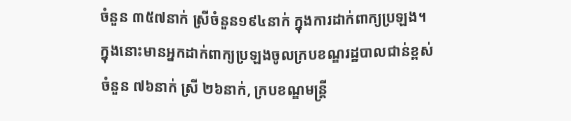ចំនួន ៣៥៧នាក់ ស្រីចំនួន១៩៤នាក់ ក្នុងការដាក់ពាក្យប្រឡង។ ក្នុងនោះមានអ្នកដាក់ពាក្យប្រឡងចូលក្របខណ្ឌរដ្ឋបាលជាន់ខ្ពស់ចំនួន ៧៦នាក់ ស្រី ២៦នាក់, ក្របខណ្ឌមន្ត្រី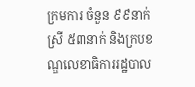ក្រមការ ចំនួន ៩៩នាក់ ស្រី ៥៣នាក់ និងក្របខណ្ឌលេខាធិការរដ្ឋបាល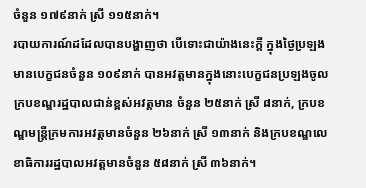ចំនួន ១៧៩នាក់ ស្រី ១១៥នាក់។
របាយការណ៍ដដែលបានបង្ហាញថា បើទោះជាយ៉ាងនេះក្តី ក្នុងថ្ងៃប្រឡង មានបេក្ខជនចំនួន ១០៩នាក់ បានអវត្តមានក្នុងនោះបេក្ខជនប្រឡងចូលក្របខណ្ឌរដ្ឋបាលជាន់ខ្ពស់អវត្តមាន ចំនួន ២៥នាក់ ស្រី ៨នាក់, ក្របខណ្ឌមន្ត្រីក្រមការអវត្តមានចំនួន ២៦នាក់ ស្រី ១៣នាក់ និងក្របខណ្ឌលេខាធិការរដ្ឋបាលអវត្តមានចំនួន ៥៨នាក់ ស្រី ៣៦នាក់។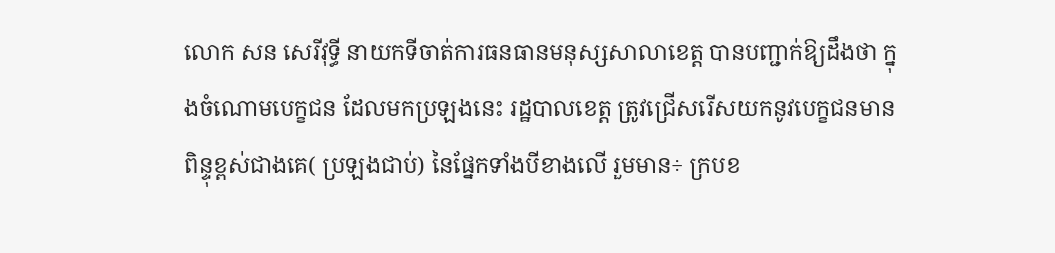លោក សន សេរីវុទ្ធី នាយកទីចាត់ការធនធានមនុស្សសាលាខេត្ត បានបញ្ជាក់ឱ្យដឹងថា ក្នុងចំណោមបេក្ខជន ដែលមកប្រឡងនេះ រដ្ឋបាលខេត្ត ត្រូវជ្រើសរើសយកនូវបេក្ខជនមានពិន្ទុខ្ពស់ជាងគេ( ប្រឡងជាប់) នៃផ្នែកទាំងបីខាងលើ រួមមាន÷ ក្របខ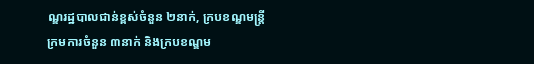ណ្ឌរដ្ឋបាលជាន់ខ្ពស់ចំនួន ២នាក់, ក្របខណ្ឌមន្ត្រីក្រមការចំនួន ៣នាក់ និងក្របខណ្ឌម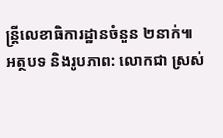ន្ត្រីលេខាធិការដ្ឋានចំនួន ២នាក់៕
អត្ថបទ និងរូបភាព: លោកជា ស្រស់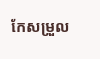កែសម្រួល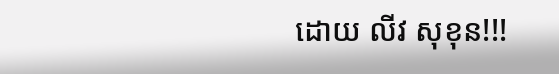ដោយ លីវ សុខុន!!!